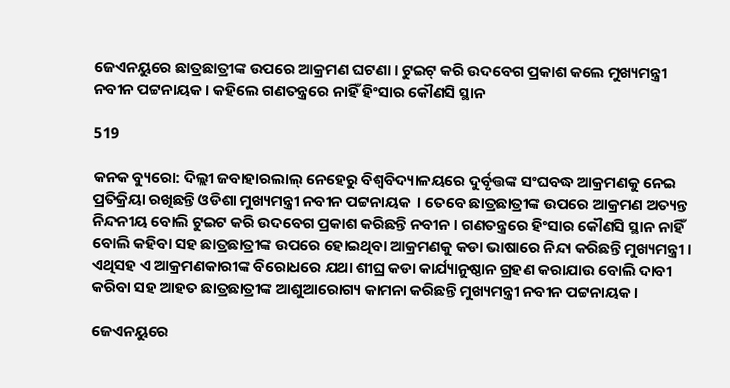ଜେଏନୟୁରେ ଛାତ୍ରଛାତ୍ରୀଙ୍କ ଉପରେ ଆକ୍ରମଣ ଘଟଣା । ଟୁଇଟ୍ କରି ଉଦବେଗ ପ୍ରକାଶ କଲେ ମୁଖ୍ୟମନ୍ତ୍ରୀ ନବୀନ ପଟ୍ଟନାୟକ । କହିଲେ ଗଣତନ୍ତ୍ରରେ ନାହିଁ ହିଂସାର କୌଣସି ସ୍ଥାନ

519

କନକ ବ୍ୟୁରୋ: ଦିଲ୍ଲୀ ଜବାହାରଲାଲ୍ ନେହେରୁ ବିଶ୍ୱବିଦ୍ୟାଳୟରେ ଦୁର୍ବୃତ୍ତଙ୍କ ସଂଘବଦ୍ଧ ଆକ୍ରମଣକୁ ନେଇ ପ୍ରତିକ୍ରିୟା ରଖିଛନ୍ତି ଓଡିଶା ମୁଖ୍ୟମନ୍ତ୍ରୀ ନବୀନ ପଟ୍ଟନାୟକ  । ତେବେ ଛାତ୍ରଛାତ୍ରୀଙ୍କ ଉପରେ ଆକ୍ରମଣ ଅତ୍ୟନ୍ତ ନିନ୍ଦନୀୟ ବୋଲି ଟୁଇଟ କରି ଉଦବେଗ ପ୍ରକାଶ କରିଛନ୍ତି ନବୀନ । ଗଣତନ୍ତ୍ରରେ ହିଂସାର କୌଣସି ସ୍ଥାନ ନାହିଁ ବୋଲି କହିବା ସହ ଛାତ୍ରଛାତ୍ରୀଙ୍କ ଉପରେ ହୋଇଥିବା ଆକ୍ରମଣକୁ କଡା ଭାଷାରେ ନିନ୍ଦା କରିଛନ୍ତି ମୁଖ୍ୟମନ୍ତ୍ରୀ । ଏଥିସହ ଏ ଆକ୍ରମଣକାରୀଙ୍କ ବିରୋଧରେ ଯଥା ଶୀଘ୍ର କଡା କାର୍ଯ୍ୟାନୁଷ୍ଠାନ ଗ୍ରହଣ କରାଯାଉ ବୋଲି ଦାବୀ କରିବା ସହ ଆହତ ଛାତ୍ରଛାତ୍ରୀଙ୍କ ଆଶୁଆରୋଗ୍ୟ କାମନା କରିଛନ୍ତି ମୁଖ୍ୟମନ୍ତ୍ରୀ ନବୀନ ପଟ୍ଟନାୟକ ।

ଜେଏନୟୁରେ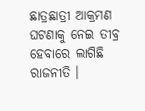ଛାତ୍ରଛାତ୍ରୀ ଆକ୍ରମଣ ଘଟଣାକୁ ନେଇ ତୀବ୍ର ହେବାରେ ଲାଗିଛି ରାଜନୀତି ।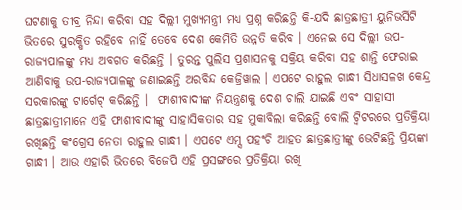ଘଟଣାକୁ ତୀବ୍ର ନିନ୍ଦା କରିବା ସହ ଦିଲ୍ଲୀ ମୁଖ୍ୟମନ୍ତ୍ରୀ ମଧ୍ୟ ପ୍ରଶ୍ନ କରିଛନ୍ତି କି-ଯଦି ଛାତ୍ରଛାତ୍ରୀ ୟୁନିଭର୍ସିଟି ଭିତରେ ସୁରକ୍ଷିତ ରହିବେ ନାହିଁ ତେବେ ଦେଶ କେମିତି ଉନ୍ନତି କରିବ । ଏନେଇ ସେ ଦିଲ୍ଲୀ ଉପ-ରାଜ୍ୟପାଳଙ୍କୁ ମଧ୍ୟ ଅବଗତ କରିଛନ୍ତି । ତୁରନ୍ତ ପୁଲିସ ପ୍ରଶାସନକୁ ସକ୍ରିୟ କରିବା ସହ ଶାନ୍ତି ଫେରାଇ ଆଣିବାକୁ ଉପ-ରାଜ୍ୟପାଳଙ୍କୁ ଜଣାଇଛନ୍ତି ଅରବିନ୍ଦ କେଜ୍ରିୱାଲ । ଏପଟେ ରାହୁଲ ଗାନ୍ଧୀ ସିଧାସଳଖ କେନ୍ଦ୍ର ସରକାରଙ୍କୁ ଟାର୍ଗେଟ୍ କରିଛନ୍ତି ।  ଫାଶୀବାଦୀଙ୍କ ନିୟନ୍ତ୍ରଣକୁ ଦେଶ ଚାଲି ଯାଇଛି ଏବଂ ସାହାସୀ ଛାତ୍ରଛାତ୍ରୀମାନେ ଏହି ଫାଶୀବାଦୀଙ୍କୁ ସାହାସିକତାର ସହ ମୁକାବିଲା କରିଛନ୍ତି ବୋଲି ଟ୍ୱିଟରରେ ପ୍ରତିକ୍ରିୟା ରଖିଛନ୍ତି କଂଗ୍ରେସ ନେତା ରାହୁଲ ଗାନ୍ଧୀ । ଏପଟେ ଏମ୍ସ ପହଂଚି ଆହତ ଛାତ୍ରଛାତ୍ରୀଙ୍କୁ ଭେଟିଛନ୍ତି ପ୍ରିୟଙ୍କା ଗାନ୍ଧୀ । ଆଉ ଏହାରି ଭିତରେ ବିଜେପି ଏହି ପ୍ରସଙ୍ଗରେ ପ୍ରତିକ୍ରିୟା ରଖି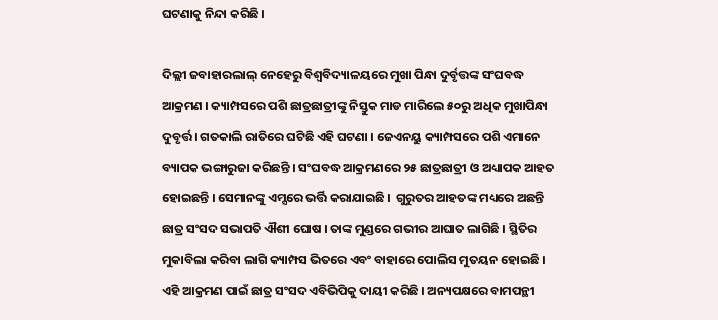ଘଟଣାକୁ ନିନ୍ଦା କରିଛି ।

ଦିଲ୍ଲୀ ଜବାହାରଲାଲ୍ ନେହେରୁ ବିଶ୍ୱବିଦ୍ୟାଳୟରେ ମୁଖା ପିନ୍ଧା ଦୁର୍ବୃତ୍ତଙ୍କ ସଂଘବଦ୍ଧ ଆକ୍ରମଣ । କ୍ୟାମ୍ପସରେ ପଶି ଛାତ୍ରଛାତ୍ରୀଙ୍କୁ ନିସ୍ତୁକ ମାଡ ମାରିଲେ ୫୦ରୁ ଅଧିକ ମୁଖାପିନ୍ଧା ଦୁବୃର୍ତ୍ତ । ଗତକାଲି ରାତିରେ ଘଟିଛି ଏହି ଘଟଣା । ଜେଏନୟୁ କ୍ୟାମ୍ପସରେ ପଶି ଏମାନେ ବ୍ୟାପକ ଭଙ୍ଗାରୁଜା କରିଛନ୍ତି । ସଂଘବଦ୍ଧ ଆକ୍ରମଣରେ ୨୫ ଛାତ୍ରଛାତ୍ରୀ ଓ ଅଧ୍ୟାପକ ଆହତ ହୋଇଛନ୍ତି । ସେମାନଙ୍କୁ ଏମ୍ସରେ ଭର୍ତ୍ତି କରାଯାଇଛି ।  ଗୁରୁତର ଆହତଙ୍କ ମଧ୍ୟରେ ଅଛନ୍ତି ଛାତ୍ର ସଂସଦ ସଭାପତି ଐଶୀ ଘୋଷ । ତାଙ୍କ ମୁଣ୍ଡରେ ଗଭୀର ଆଘାତ ଲାଗିଛି । ସ୍ଥିତିର ମୁକାବିଲା କରିବା ଲାଗି କ୍ୟାମ୍ପସ ଭିତରେ ଏବଂ ବାହାରେ ପୋଲିସ ମୁତୟନ ହୋଇଛି । ଏହି ଆକ୍ରମଣ ପାଇଁ ଛାତ୍ର ସଂସଦ ଏବିଭିପିକୁ ଦାୟୀ କରିଛି । ଅନ୍ୟପକ୍ଷରେ ବାମପନ୍ଥୀ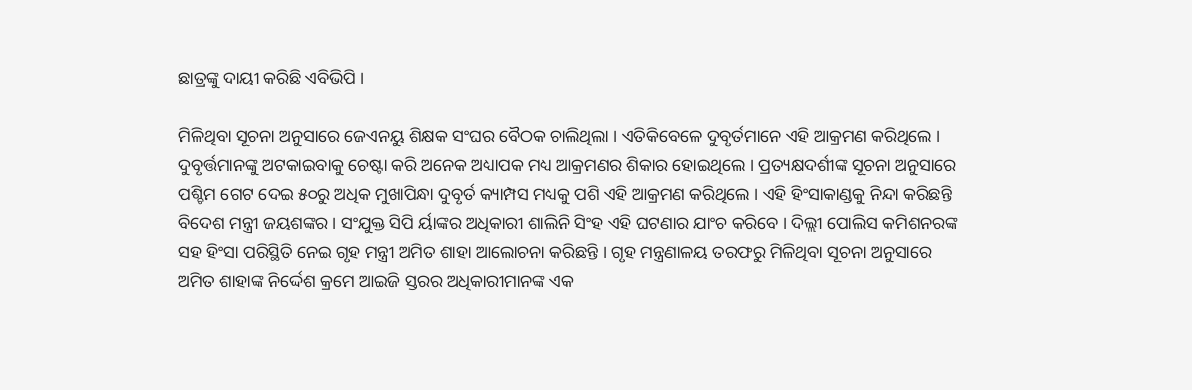ଛାତ୍ରଙ୍କୁ ଦାୟୀ କରିଛି ଏବିଭିପି ।

ମିଳିଥିବା ସୂଚନା ଅନୁସାରେ ଜେଏନୟୁ ଶିକ୍ଷକ ସଂଘର ବୈଠକ ଚାଲିଥିଲା । ଏତିକିବେଳେ ଦୁବୃର୍ତମାନେ ଏହି ଆକ୍ରମଣ କରିଥିଲେ । ଦୁବୃର୍ତ୍ତମାନଙ୍କୁ ଅଟକାଇବାକୁ ଚେଷ୍ଟା କରି ଅନେକ ଅଧ୍ୟାପକ ମଧ୍ୟ ଆକ୍ରମଣର ଶିକାର ହୋଇଥିଲେ । ପ୍ରତ୍ୟକ୍ଷଦର୍ଶୀଙ୍କ ସୂଚନା ଅନୁସାରେ ପଶ୍ଚିମ ଗେଟ ଦେଇ ୫୦ରୁ ଅଧିକ ମୁଖାପିନ୍ଧା ଦୁବୃର୍ତ କ୍ୟାମ୍ପସ ମଧ୍ୟକୁ ପଶି ଏହି ଆକ୍ରମଣ କରିଥିଲେ । ଏହି ହିଂସାକାଣ୍ଡକୁ ନିନ୍ଦା କରିଛନ୍ତି ବିଦେଶ ମନ୍ତ୍ରୀ ଜୟଶଙ୍କର । ସଂଯୁକ୍ତ ସିପି ର୍ୟାଙ୍କର ଅଧିକାରୀ ଶାଲିନି ସିଂହ ଏହି ଘଟଣାର ଯାଂଚ କରିବେ । ଦିଲ୍ଲୀ ପୋଲିସ କମିଶନରଙ୍କ ସହ ହିଂସା ପରିସ୍ଥିତି ନେଇ ଗୃହ ମନ୍ତ୍ରୀ ଅମିତ ଶାହା ଆଲୋଚନା କରିଛନ୍ତି । ଗୃହ ମନ୍ତ୍ରଣାଳୟ ତରଫରୁ ମିଳିଥିବା ସୂଚନା ଅନୁସାରେ ଅମିତ ଶାହାଙ୍କ ନିର୍ଦ୍ଦେଶ କ୍ରମେ ଆଇଜି ସ୍ତରର ଅଧିକାରୀମାନଙ୍କ ଏକ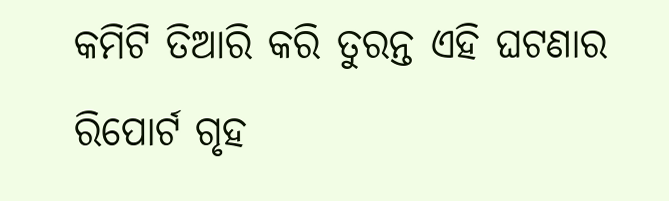କମିଟି ତିଆରି କରି ତୁରନ୍ତ ଏହି ଘଟଣାର ରିପୋର୍ଟ ଗୃହ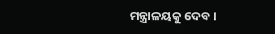ମନ୍ତ୍ରାଳୟକୁ ଦେବ ।